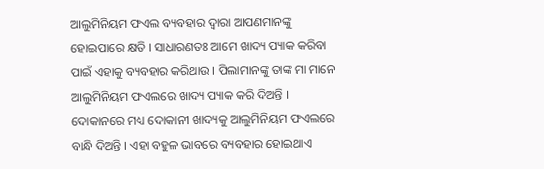ଆଲୁମିନିୟମ ଫଏଲ ବ୍ୟବହାର ଦ୍ବାରା ଆପଣମାନଙ୍କୁ ହୋଇପାରେ କ୍ଷତି । ସାଧାରଣତଃ ଆମେ ଖାଦ୍ୟ ପ୍ୟାକ କରିବା ପାଇଁ ଏହାକୁ ବ୍ୟବହାର କରିଥାଉ । ପିଲାମାନଙ୍କୁ ତାଙ୍କ ମା ମାନେ ଆଲୁମିନିୟମ ଫଏଲରେ ଖାଦ୍ୟ ପ୍ୟାକ କରି ଦିଅନ୍ତି । ଦୋକାନରେ ମଧ୍ୟ ଦୋକାନୀ ଖାଦ୍ୟକୁ ଆଲୁମିନିୟମ ଫଏଲରେ ବାନ୍ଧି ଦିଅନ୍ତି । ଏହା ବହୁଳ ଭାବରେ ବ୍ୟବହାର ହୋଇଥାଏ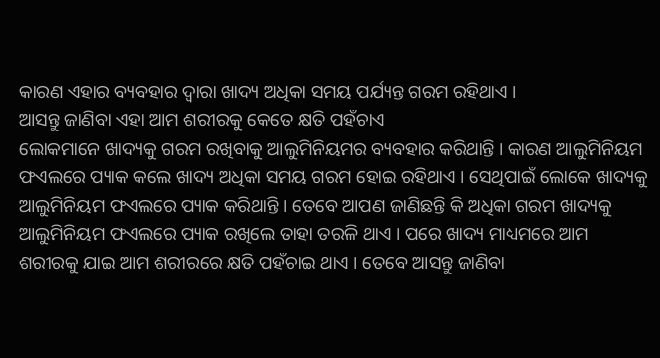କାରଣ ଏହାର ବ୍ୟବହାର ଦ୍ବାରା ଖାଦ୍ୟ ଅଧିକା ସମୟ ପର୍ଯ୍ୟନ୍ତ ଗରମ ରହିଥାଏ ।
ଆସନ୍ତୁ ଜାଣିବା ଏହା ଆମ ଶରୀରକୁ କେତେ କ୍ଷତି ପହଁଚାଏ
ଲୋକମାନେ ଖାଦ୍ୟକୁ ଗରମ ରଖିବାକୁ ଆଲୁମିନିୟମର ବ୍ୟବହାର କରିଥାନ୍ତି । କାରଣ ଆଲୁମିନିୟମ ଫଏଲରେ ପ୍ୟାକ କଲେ ଖାଦ୍ୟ ଅଧିକା ସମୟ ଗରମ ହୋଇ ରହିଥାଏ । ସେଥିପାଇଁ ଲୋକେ ଖାଦ୍ୟକୁ ଆଲୁମିନିୟମ ଫଏଲରେ ପ୍ୟାକ କରିଥାନ୍ତି । ତେବେ ଆପଣ ଜାଣିଛନ୍ତି କି ଅଧିକା ଗରମ ଖାଦ୍ୟକୁ ଆଲୁମିନିୟମ ଫଏଲରେ ପ୍ୟାକ ରଖିଲେ ତାହା ତରଳି ଥାଏ । ପରେ ଖାଦ୍ୟ ମାଧ୍ୟମରେ ଆମ ଶରୀରକୁ ଯାଇ ଆମ ଶରୀରରେ କ୍ଷତି ପହଁଚାଇ ଥାଏ । ତେବେ ଆସନ୍ତୁ ଜାଣିବା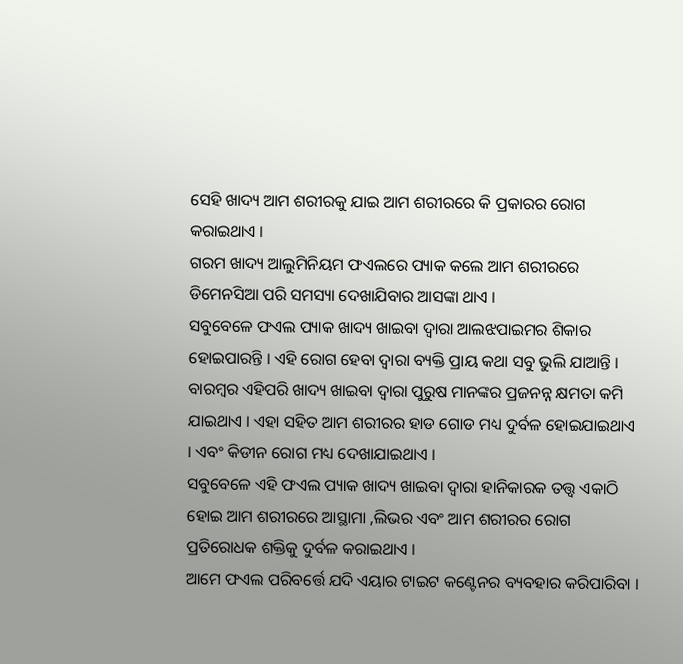ସେହି ଖାଦ୍ୟ ଆମ ଶରୀରକୁ ଯାଇ ଆମ ଶରୀରରେ କି ପ୍ରକାରର ରୋଗ କରାଇଥାଏ ।
ଗରମ ଖାଦ୍ୟ ଆଲୁମିନିୟମ ଫଏଲରେ ପ୍ୟାକ କଲେ ଆମ ଶରୀରରେ ଡିମେନସିଆ ପରି ସମସ୍ୟା ଦେଖାଯିବାର ଆସଙ୍କା ଥାଏ ।
ସବୁବେଳେ ଫଏଲ ପ୍ୟାକ ଖାଦ୍ୟ ଖାଇବା ଦ୍ବାରା ଆଲଝପାଇମର ଶିକାର ହୋଇପାରନ୍ତି । ଏହି ରୋଗ ହେବା ଦ୍ବାରା ବ୍ୟକ୍ତି ପ୍ରାୟ କଥା ସବୁ ଭୁଲି ଯାଆନ୍ତି ।
ବାରମ୍ବର ଏହିପରି ଖାଦ୍ୟ ଖାଇବା ଦ୍ବାରା ପୁରୁଷ ମାନଙ୍କର ପ୍ରଜନନ୍ନ କ୍ଷମତା କମି ଯାଇଥାଏ । ଏହା ସହିତ ଆମ ଶରୀରର ହାଡ ଗୋଡ ମଧ୍ୟ ଦୁର୍ବଳ ହୋଇଯାଇଥାଏ । ଏବଂ କିଡୀନ ରୋଗ ମଧ୍ୟ ଦେଖାଯାଇଥାଏ ।
ସବୁବେଳେ ଏହି ଫଏଲ ପ୍ୟାକ ଖାଦ୍ୟ ଖାଇବା ଦ୍ବାରା ହାନିକାରକ ତତ୍ତ୍ବ ଏକାଠି ହୋଇ ଆମ ଶରୀରରେ ଆସ୍ଥାମା ,ଲିଭର ଏବଂ ଆମ ଶରୀରର ରୋଗ ପ୍ରତିରୋଧକ ଶକ୍ତିକୁ ଦୁର୍ବଳ କରାଇଥାଏ ।
ଆମେ ଫଏଲ ପରିବର୍ତ୍ତେ ଯଦି ଏୟାର ଟାଇଟ କଣ୍ଟେନର ବ୍ୟବହାର କରିପାରିବା ।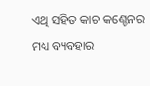ଏଥି ସହିତ କାଚ କଣ୍ଚେନର ମଧ୍ୟ ବ୍ୟବହାର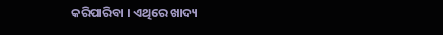କରିପାରିବା । ଏଥିରେ ଖାଦ୍ୟ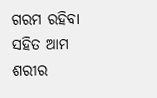ଗରମ ରହିବା ସହିତ ଆମ ଶରୀର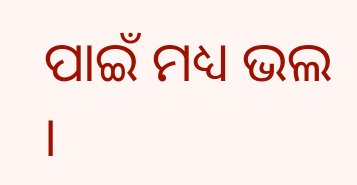ପାଇଁ ମଧ୍ୟ ଭଲ ।